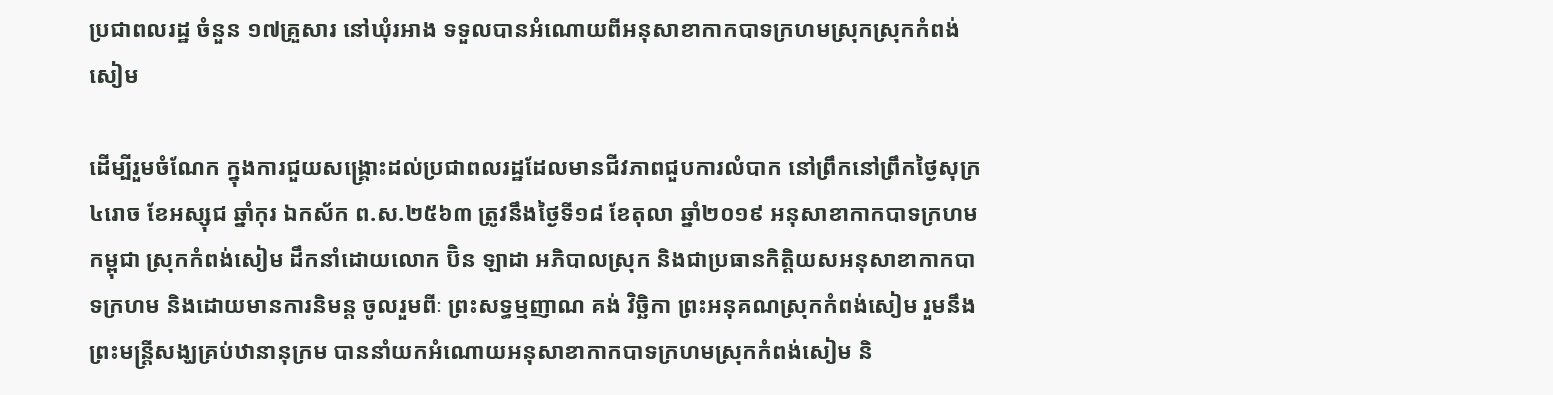ប្រជាពលរដ្ឋ ចំនួន ១៧គ្រួសារ នៅឃុំរអាង ទទួលបានអំណោយពីអនុសាខាកាកបាទក្រហមស្រុកស្រុកកំពង់សៀម

ដើម្បីរួមចំណែក ក្នុងការជួយសង្គ្រោះដល់ប្រជាពលរដ្ឋដែលមានជីវភាពជួបការលំបាក នៅព្រឹកនៅព្រឹកថ្ងៃសុក្រ ៤រោច ខែអស្សុជ ឆ្នាំកុរ ឯកស័ក ព.ស.២៥៦៣ ត្រូវនឹងថ្ងៃទី១៨ ខែតុលា ឆ្នាំ២០១៩ អនុសាខាកាកបាទក្រហមកម្ពុជា ស្រុកកំពង់សៀម ដឹកនាំដោយលោក ប៊ិន ឡាដា អភិបាលស្រុក និងជាប្រធានកិត្តិយសអនុសាខាកាកបាទក្រហម និងដោយមានការនិមន្ត ចូលរួមពីៈ ព្រះសទ្ធម្មញាណ គង់ វិច្ឆិកា ព្រះអនុគណស្រុកកំពង់សៀម រួមនឹងព្រះមន្ត្រីសង្ឃគ្រប់ឋានានុក្រម បាននាំយកអំណោយអនុសាខាកាកបាទក្រហមស្រុកកំពង់សៀម និ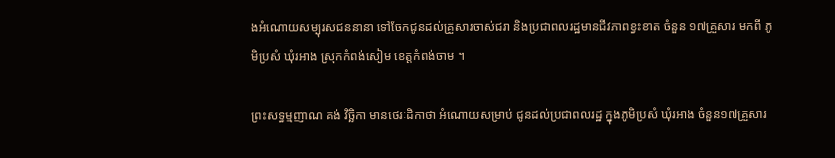ងអំណោយសម្បុរសជននានា ទៅចែកជូនដល់គ្រួសារចាស់ជរា និងប្រជាពលរដ្ឋមានជីវភាពខ្វះខាត ចំនួន ១៧គ្រួសារ មកពី ភូមិប្រសំ ឃុំរអាង ស្រុកកំពង់សៀម ខេត្តកំពង់ចាម ។

ព្រះសទ្ធម្មញាណ គង់ វិច្ឆិកា មានថេរៈដិកាថា អំណោយសម្រាប់ ជូនដល់ប្រជាពលរដ្ឋ ក្នុងភូមិប្រសំ ឃុំរអាង ចំនួន១៧គ្រួសារ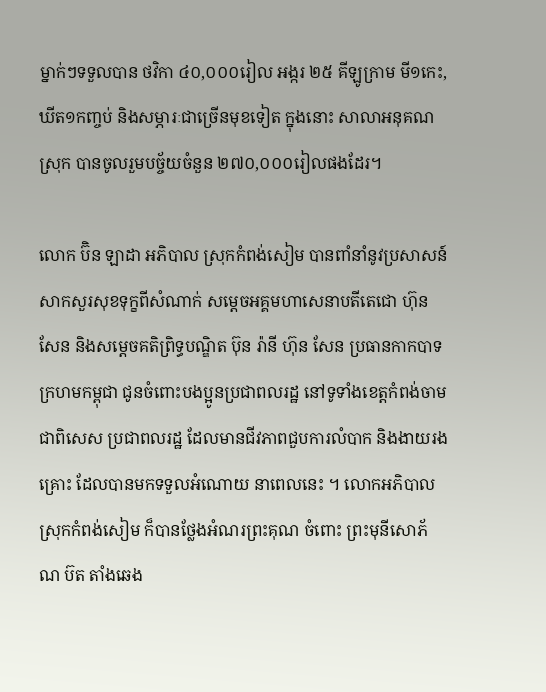ម្នាក់ៗទទួលបាន ថវិកា ៤០,០០០រៀល អង្ករ ២៥ គីឡូក្រាម មី១កេះ, ឃីត១កញ្ចប់ និងសម្ភារៈជាច្រើនមុខទៀត ក្នុងនោះ សាលាអនុគណស្រុក បានចូលរួមបច្ច័យចំនួន ២៧០,០០០រៀលផងដែរ។

លោក ប៊ិន ឡាដា អភិបាល ស្រុកកំពង់សៀម បានពាំនាំនូវប្រសាសន៍ សាកសួរសុខទុក្ខពីសំណាក់ សម្តេចអគ្គមហាសេនាបតីតេជោ ហ៊ុន សែន និងសម្តេចគតិព្រិទ្ធបណ្ឌិត ប៊ុន រ៉ានី ហ៊ុន សែន ប្រធានកាកបាទក្រហមកម្ពុជា ជូនចំពោះបងប្អូនប្រជាពលរដ្ឋ នៅទូទាំងខេត្តកំពង់ចាម ជាពិសេស ប្រជាពលរដ្ឋ ដែលមានជីវភាពជួបការលំបាក និងងាយរងគ្រោះ ដែលបានមកទទួលអំណោយ នាពេលនេះ ។ លោកអភិបាលស្រុកកំពង់សៀម ក៏បានថ្លែងអំណរព្រះគុណ ចំពោះ ព្រះមុនីសោភ័ណ ប៊ត តាំងឆេង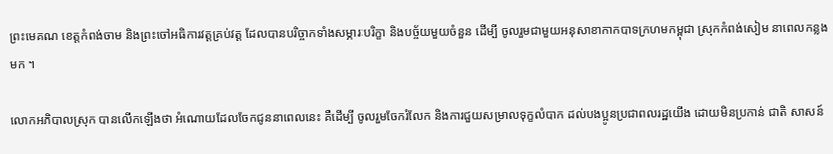ព្រះមេគណ ខេត្តកំពង់ចាម និងព្រះចៅអធិការវត្តគ្រប់វត្ត ដែលបានបរិច្ចាកទាំងសម្ភារៈបរិក្ខា និងបច័្ចយមួយចំនួន ដើម្បី ចូលរួមជាមួយអនុសាខាកាកបាទក្រហមកម្ពុជា ស្រុកកំពង់សៀម នាពេលកន្លងមក ។

លោកអភិបាលស្រុក បានលើកឡើងថា អំណោយដែលចែកជូននាពេលនេះ គឺដើម្បី ចូលរួមចែករំលែក និងការជួយសម្រាលទុក្ខលំបាក ដល់បងប្អូនប្រជាពលរដ្ឋយើង ដោយមិនប្រកាន់ ជាតិ សាសន៍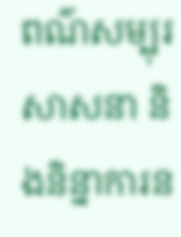ពណ៌សម្បុរ សាសនា និងនិន្នាការន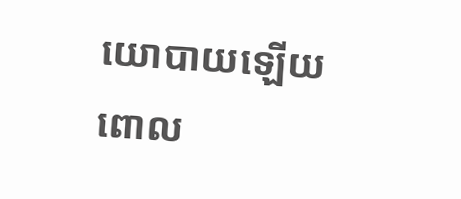យោបាយឡើយ ពោល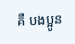គឺ បងប្អូន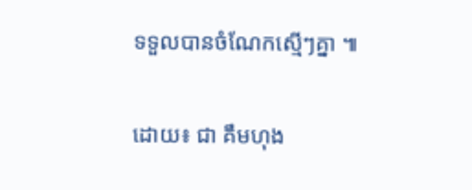ទទួលបានចំណែកស្មើៗគ្នា ៕

ដោយ៖ ជា គឹមហុង